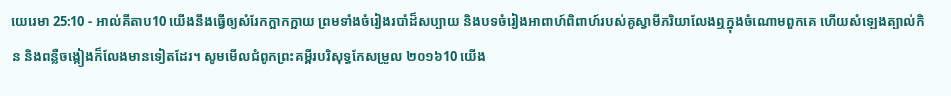យេរេមា 25:10 - អាល់គីតាប10 យើងនឹងធ្វើឲ្យសំរែកក្អាកក្អាយ ព្រមទាំងចំរៀងរបាំដ៏សប្បាយ និងបទចំរៀងអាពាហ៍ពិពាហ៍របស់គូស្វាមីភរិយាលែងឮក្នុងចំណោមពួកគេ ហើយសំឡេងត្បាល់កិន និងពន្លឺចង្កៀងក៏លែងមានទៀតដែរ។ សូមមើលជំពូកព្រះគម្ពីរបរិសុទ្ធកែសម្រួល ២០១៦10 យើង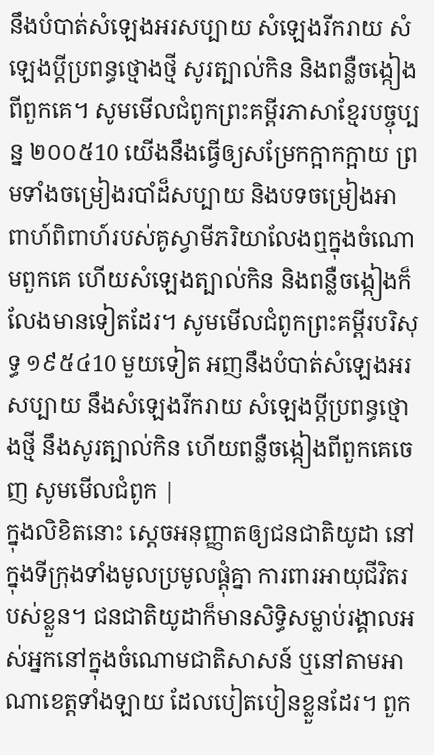នឹងបំបាត់សំឡេងអរសប្បាយ សំឡេងរីករាយ សំឡេងប្ដីប្រពន្ធថ្មោងថ្មី សូរត្បាល់កិន និងពន្លឺចង្កៀងពីពួកគេ។ សូមមើលជំពូកព្រះគម្ពីរភាសាខ្មែរបច្ចុប្បន្ន ២០០៥10 យើងនឹងធ្វើឲ្យសម្រែកក្អាកក្អាយ ព្រមទាំងចម្រៀងរបាំដ៏សប្បាយ និងបទចម្រៀងអាពាហ៍ពិពាហ៍របស់គូស្វាមីភរិយាលែងឮក្នុងចំណោមពួកគេ ហើយសំឡេងត្បាល់កិន និងពន្លឺចង្កៀងក៏លែងមានទៀតដែរ។ សូមមើលជំពូកព្រះគម្ពីរបរិសុទ្ធ ១៩៥៤10 មួយទៀត អញនឹងបំបាត់សំឡេងអរសប្បាយ នឹងសំឡេងរីករាយ សំឡេងប្ដីប្រពន្ធថ្មោងថ្មី នឹងសូរត្បាល់កិន ហើយពន្លឺចង្កៀងពីពួកគេចេញ សូមមើលជំពូក |
ក្នុងលិខិតនោះ ស្តេចអនុញ្ញាតឲ្យជនជាតិយូដា នៅក្នុងទីក្រុងទាំងមូលប្រមូលផ្ដុំគ្នា ការពារអាយុជីវិតរបស់ខ្លួន។ ជនជាតិយូដាក៏មានសិទ្ធិសម្លាប់រង្គាលអស់អ្នកនៅក្នុងចំណោមជាតិសាសន៍ ឬនៅតាមអាណាខេត្តទាំងឡាយ ដែលបៀតបៀនខ្លួនដែរ។ ពួក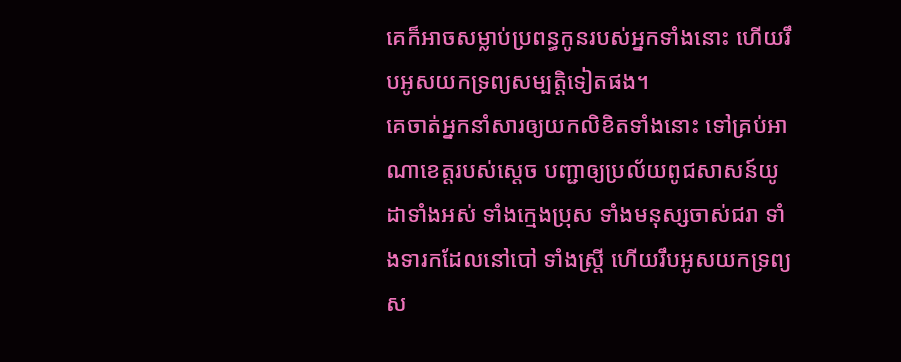គេក៏អាចសម្លាប់ប្រពន្ធកូនរបស់អ្នកទាំងនោះ ហើយរឹបអូសយកទ្រព្យសម្បត្តិទៀតផង។
គេចាត់អ្នកនាំសារឲ្យយកលិខិតទាំងនោះ ទៅគ្រប់អាណាខេត្តរបស់ស្តេច បញ្ជាឲ្យប្រល័យពូជសាសន៍យូដាទាំងអស់ ទាំងក្មេងប្រុស ទាំងមនុស្សចាស់ជរា ទាំងទារកដែលនៅបៅ ទាំងស្ត្រី ហើយរឹបអូសយកទ្រព្យស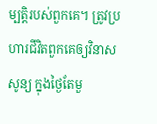ម្បត្តិរបស់ពួកគេ។ ត្រូវប្រហារជីវិតពួកគេឲ្យវិនាសសូន្យ ក្នុងថ្ងៃតែមួ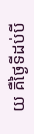យ គឺថ្ងៃទីដប់បី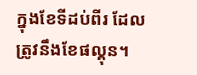ក្នុងខែទីដប់ពីរ ដែលត្រូវនឹងខែផល្គុន។